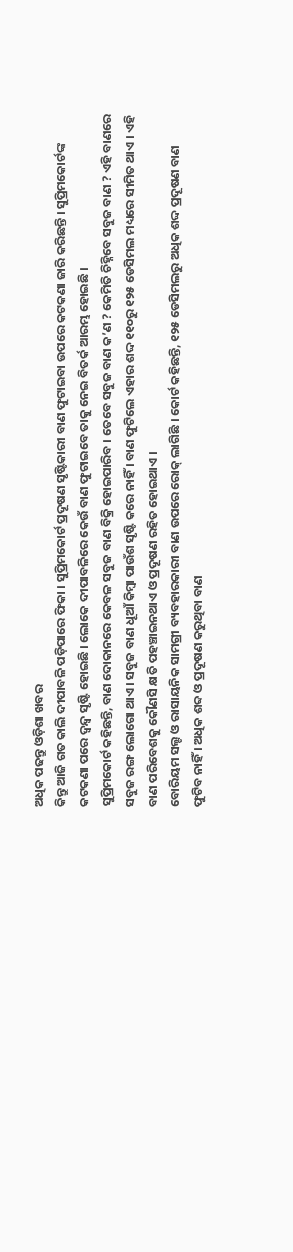ଅଧିକ ପଢନ୍ତୁ ଓଡ଼ିଶା ଖବର
କିନ୍ତୁ ଆଜି ଗତ କାଲି ଦୀପାବଳି ପଡ଼ିପାରେ ଫିକା । ସୁପ୍ରିମକୋର୍ଟ ପ୍ରଦୂଷଣ ସୃଷ୍ଟିକାରୀ ବାଣ ଫୁଟାଇବା ଉପରେ କଟକଣା ଜାରି କରିଛନ୍ତି । ସୁପ୍ରିମକୋର୍ଟଙ୍କ କଟକଣା ପରେ ଦ୍ୱନ୍ଦ୍ୱ ସୃଷ୍ଟି ହୋଇଛି । ଲୋକେ ଦୀପାବଳିରେ କେଉଁ ବାଣ ଫୁଟାଇବେ ତାକୁ ନେଇ ବିତର୍କ ଆରମ୍ଭ ହୋଇଛି ।
ସୁପ୍ରିମକୋର୍ଟ କହିଛନ୍ତି, ବାଣ ଦୋକାନରେ କେବଳ ସବୁଜ ବାଣ ବିକ୍ରି ହୋଇପାରିବ । ତେବେ ସବୁଜ ବାଣ କ’ଣ ? କେମିତି ଚିହ୍ନିବେ ସବୁଜ ବାଣ ? ଏହି ବାଣରେ ସବୁଜ ରଙ୍ଗ ଲୋଗୋ ଥାଏ । ସବୁଜ ବାଣ ଧୂଆଁ କିମ୍ବା ପାଉଁଶ ସୃଷ୍ଟି କରେ ନାହିଁ । ବାଣ ଫୁଟିଲେ ଏହାର ଶଦ୍ଦ ୧୧୦ରୁ ୧୨୫ ଡେସିମଲ ମଧ୍ୟରେ ସୀମିତ ଥାଏ । ଏହି ବାଣ ପରିବେଶକୁ କୌଣସି କ୍ଷତି ପହଞ୍ଚାଇନଥାଏ ଓ ପ୍ରଦୂଷଣ ରହିତ ହୋଇଥାଏ ।
ବୋରିୟମ ସଲ୍ଟ ଓ ରାସାୟନିକ ସାମଗ୍ରୀ ବ୍ୟବହାରକାରୀ ବାଣ ଉପରେ ରୋକ୍ ଲାଗିଛି । କୋର୍ଟ କହିଛନ୍ତି, ୧୨୫ ଡେସିମଲରୁ ଅଧିକ ଶଦ୍ଦ ପ୍ରଦୂଷଣ ବାଣ ଫୁଟିବ ନାହିଁ । ଅଧିକ ଶବ୍ଦ ଓ ପ୍ରଦୂଷଣ କରୁଥିବା ବାଣ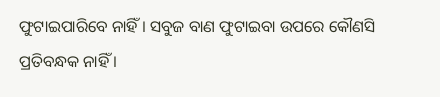ଫୁଟାଇପାରିବେ ନାହିଁ । ସବୁଜ ବାଣ ଫୁଟାଇବା ଉପରେ କୌଣସି ପ୍ରତିବନ୍ଧକ ନାହିଁ ।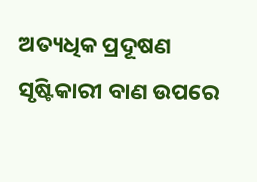ଅତ୍ୟଧିକ ପ୍ରଦୂଷଣ ସୃଷ୍ଟିକାରୀ ବାଣ ଉପରେ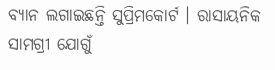ବ୍ୟାନ ଲଗାଇଛନ୍ତି ସୁପ୍ରିମକୋର୍ଟ । ରାସାୟନିକ ସାମଗ୍ରୀ ଯୋଗୁଁ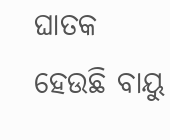ଘାତକ ହେଉଛି ବାୟୁ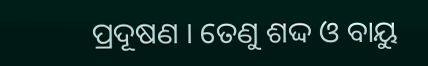ପ୍ରଦୂଷଣ । ତେଣୁ ଶଦ୍ଦ ଓ ବାୟୁ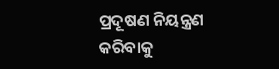ପ୍ରଦୂଷଣ ନିୟନ୍ତ୍ରଣ କରିବାକୁ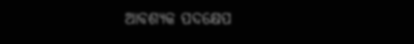ଆବଶ୍ୟକ ପଦକ୍ଷେପ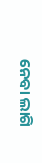ନେବା ଲାଗି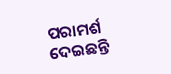ପରାମର୍ଶ ଦେଇଛନ୍ତି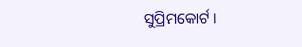ସୁପ୍ରିମକୋର୍ଟ ।